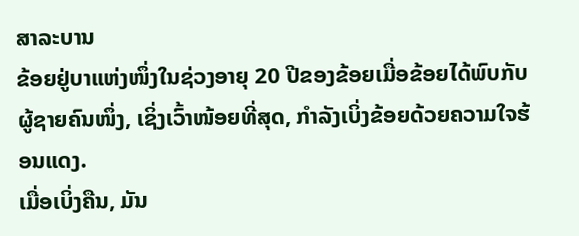ສາລະບານ
ຂ້ອຍຢູ່ບາແຫ່ງໜຶ່ງໃນຊ່ວງອາຍຸ 20 ປີຂອງຂ້ອຍເມື່ອຂ້ອຍໄດ້ພົບກັບຜູ້ຊາຍຄົນໜຶ່ງ, ເຊິ່ງເວົ້າໜ້ອຍທີ່ສຸດ, ກໍາລັງເບິ່ງຂ້ອຍດ້ວຍຄວາມໃຈຮ້ອນແດງ.
ເມື່ອເບິ່ງຄືນ, ມັນ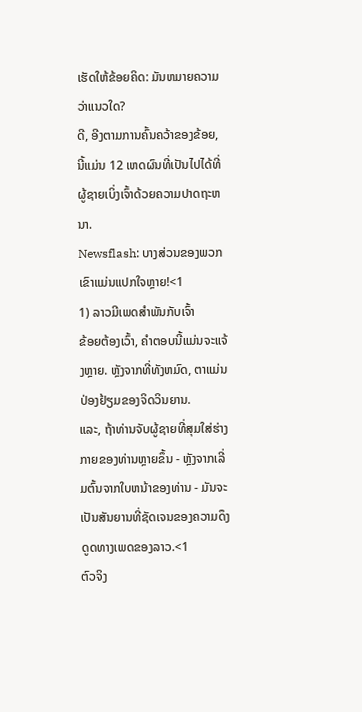ເຮັດໃຫ້ຂ້ອຍຄິດ: ມັນຫມາຍຄວາມວ່າແນວໃດ?
ດີ, ອີງຕາມການຄົ້ນຄວ້າຂອງຂ້ອຍ, ນີ້ແມ່ນ 12 ເຫດຜົນທີ່ເປັນໄປໄດ້ທີ່ຜູ້ຊາຍເບິ່ງເຈົ້າດ້ວຍຄວາມປາດຖະຫນາ.
Newsflash: ບາງສ່ວນຂອງພວກເຂົາແມ່ນແປກໃຈຫຼາຍ!<1
1) ລາວມີເພດສໍາພັນກັບເຈົ້າ
ຂ້ອຍຕ້ອງເວົ້າ, ຄໍາຕອບນີ້ແມ່ນຈະແຈ້ງຫຼາຍ. ຫຼັງຈາກທີ່ທັງຫມົດ, ຕາແມ່ນປ່ອງຢ້ຽມຂອງຈິດວິນຍານ.
ແລະ, ຖ້າທ່ານຈັບຜູ້ຊາຍທີ່ສຸມໃສ່ຮ່າງກາຍຂອງທ່ານຫຼາຍຂຶ້ນ - ຫຼັງຈາກເລີ່ມຕົ້ນຈາກໃບຫນ້າຂອງທ່ານ - ມັນຈະເປັນສັນຍານທີ່ຊັດເຈນຂອງຄວາມດຶງດູດທາງເພດຂອງລາວ.<1
ຕົວຈິງ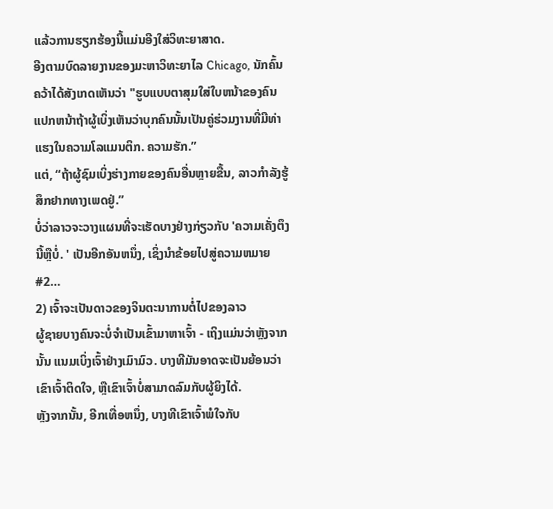ແລ້ວການຮຽກຮ້ອງນີ້ແມ່ນອີງໃສ່ວິທະຍາສາດ.
ອີງຕາມບົດລາຍງານຂອງມະຫາວິທະຍາໄລ Chicago, ນັກຄົ້ນຄວ້າໄດ້ສັງເກດເຫັນວ່າ "ຮູບແບບຕາສຸມໃສ່ໃບຫນ້າຂອງຄົນແປກຫນ້າຖ້າຜູ້ເບິ່ງເຫັນວ່າບຸກຄົນນັ້ນເປັນຄູ່ຮ່ວມງານທີ່ມີທ່າແຮງໃນຄວາມໂລແມນຕິກ. ຄວາມຮັກ.”
ແຕ່, “ຖ້າຜູ້ຊົມເບິ່ງຮ່າງກາຍຂອງຄົນອື່ນຫຼາຍຂື້ນ, ລາວກຳລັງຮູ້ສຶກຢາກທາງເພດຢູ່.”
ບໍ່ວ່າລາວຈະວາງແຜນທີ່ຈະເຮັດບາງຢ່າງກ່ຽວກັບ 'ຄວາມເຄັ່ງຕຶງນີ້ຫຼືບໍ່. ' ເປັນອີກອັນຫນຶ່ງ, ເຊິ່ງນໍາຂ້ອຍໄປສູ່ຄວາມຫມາຍ #2…
2) ເຈົ້າຈະເປັນດາວຂອງຈິນຕະນາການຕໍ່ໄປຂອງລາວ
ຜູ້ຊາຍບາງຄົນຈະບໍ່ຈໍາເປັນເຂົ້າມາຫາເຈົ້າ - ເຖິງແມ່ນວ່າຫຼັງຈາກນັ້ນ ແນມເບິ່ງເຈົ້າຢ່າງເມົາມົວ. ບາງທີມັນອາດຈະເປັນຍ້ອນວ່າເຂົາເຈົ້າຕິດໃຈ, ຫຼືເຂົາເຈົ້າບໍ່ສາມາດລົມກັບຜູ້ຍິງໄດ້.
ຫຼັງຈາກນັ້ນ, ອີກເທື່ອຫນຶ່ງ, ບາງທີເຂົາເຈົ້າພໍໃຈກັບ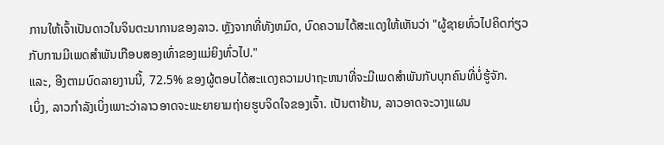ການໃຫ້ເຈົ້າເປັນດາວໃນຈິນຕະນາການຂອງລາວ. ຫຼັງຈາກທີ່ທັງຫມົດ, ບົດຄວາມໄດ້ສະແດງໃຫ້ເຫັນວ່າ "ຜູ້ຊາຍທົ່ວໄປຄິດກ່ຽວກັບການມີເພດສໍາພັນເກືອບສອງເທົ່າຂອງແມ່ຍິງທົ່ວໄປ."
ແລະ, ອີງຕາມບົດລາຍງານນີ້, 72.5% ຂອງຜູ້ຕອບໄດ້ສະແດງຄວາມປາຖະຫນາທີ່ຈະມີເພດສໍາພັນກັບບຸກຄົນທີ່ບໍ່ຮູ້ຈັກ.
ເບິ່ງ, ລາວກໍາລັງເບິ່ງເພາະວ່າລາວອາດຈະພະຍາຍາມຖ່າຍຮູບຈິດໃຈຂອງເຈົ້າ. ເປັນຕາຢ້ານ, ລາວອາດຈະວາງແຜນ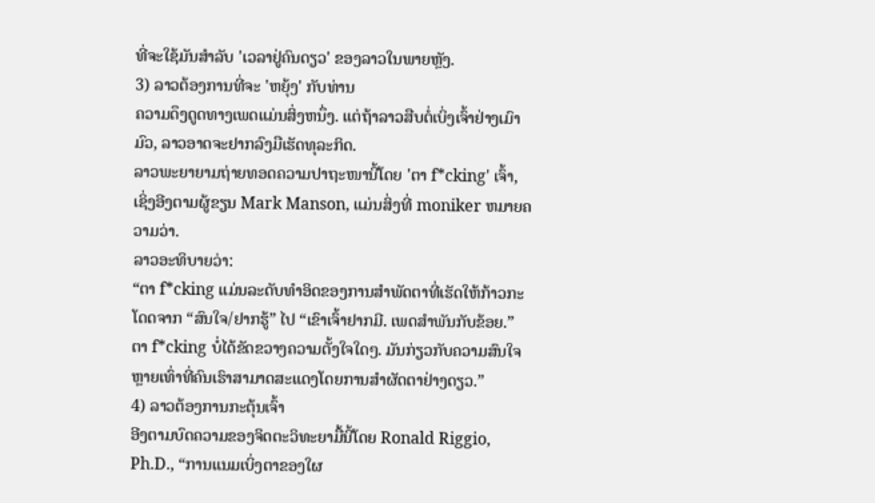ທີ່ຈະໃຊ້ມັນສໍາລັບ 'ເວລາຢູ່ຄົນດຽວ' ຂອງລາວໃນພາຍຫຼັງ.
3) ລາວຕ້ອງການທີ່ຈະ 'ຫຍຸ້ງ' ກັບທ່ານ
ຄວາມດຶງດູດທາງເພດແມ່ນສິ່ງຫນຶ່ງ. ແຕ່ຖ້າລາວສືບຕໍ່ເບິ່ງເຈົ້າຢ່າງເມົາມົວ, ລາວອາດຈະຢາກລົງມືເຮັດທຸລະກິດ.
ລາວພະຍາຍາມຖ່າຍທອດຄວາມປາຖະໜານີ້ໂດຍ 'ຕາ f*cking' ເຈົ້າ, ເຊິ່ງອີງຕາມຜູ້ຂຽນ Mark Manson, ແມ່ນສິ່ງທີ່ moniker ຫມາຍຄວາມວ່າ.
ລາວອະທິບາຍວ່າ:
“ຕາ f*cking ແມ່ນລະດັບທໍາອິດຂອງການສໍາພັດຕາທີ່ເຮັດໃຫ້ກ້າວກະໂດດຈາກ “ສົນໃຈ/ຢາກຮູ້” ໄປ “ເຂົາເຈົ້າຢາກມີ. ເພດສໍາພັນກັບຂ້ອຍ.” ຕາ f*cking ບໍ່ໄດ້ຂັດຂວາງຄວາມຕັ້ງໃຈໃດໆ. ມັນກ່ຽວກັບຄວາມສົນໃຈຫຼາຍເທົ່າທີ່ຄົນເຮົາສາມາດສະແດງໂດຍການສຳຜັດຕາຢ່າງດຽວ.”
4) ລາວຕ້ອງການກະຕຸ້ນເຈົ້າ
ອີງຕາມບົດຄວາມຂອງຈິດຕະວິທະຍາມື້ນີ້ໂດຍ Ronald Riggio, Ph.D., “ການແນມເບິ່ງຕາຂອງໃຜ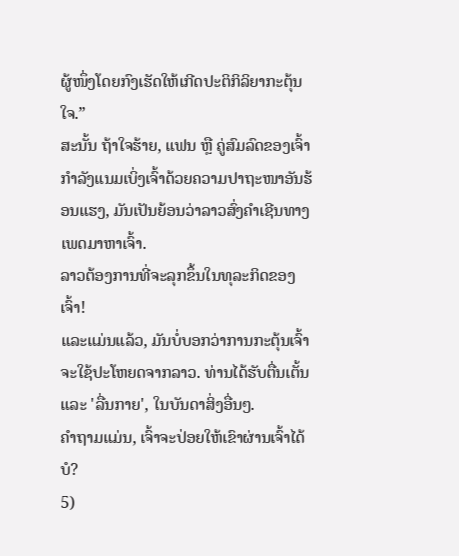ຜູ້ໜຶ່ງໂດຍກົງເຮັດໃຫ້ເກີດປະຕິກິລິຍາກະຕຸ້ນໃຈ.”
ສະນັ້ນ ຖ້າໃຈຮ້າຍ, ແຟນ ຫຼື ຄູ່ສົມລົດຂອງເຈົ້າກຳລັງແນມເບິ່ງເຈົ້າດ້ວຍຄວາມປາຖະໜາອັນຮ້ອນແຮງ, ມັນເປັນຍ້ອນວ່າລາວສົ່ງຄຳເຊີນທາງເພດມາຫາເຈົ້າ.
ລາວຕ້ອງການທີ່ຈະລຸກຂຶ້ນໃນທຸລະກິດຂອງເຈົ້າ!
ແລະແມ່ນແລ້ວ, ມັນບໍ່ບອກວ່າການກະຕຸ້ນເຈົ້າຈະໃຊ້ປະໂຫຍດຈາກລາວ. ທ່ານໄດ້ຮັບຕື່ນເຕັ້ນແລະ 'ລື່ນກາຍ', ໃນບັນດາສິ່ງອື່ນໆ.
ຄໍາຖາມແມ່ນ, ເຈົ້າຈະປ່ອຍໃຫ້ເຂົາຜ່ານເຈົ້າໄດ້ບໍ?
5)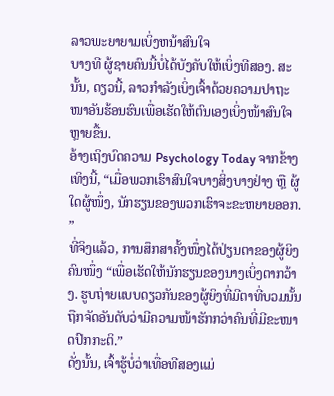ລາວພະຍາຍາມເບິ່ງຫນ້າສົນໃຈ
ບາງທີ ຜູ້ຊາຍຄົນນີ້ບໍ່ໄດ້ບັງຄັບໃຫ້ເບິ່ງທີສອງ. ສະນັ້ນ, ດຽວນີ້, ລາວກຳລັງເບິ່ງເຈົ້າດ້ວຍຄວາມປາຖະໜາອັນຮ້ອນຮົນເພື່ອເຮັດໃຫ້ຕົນເອງເບິ່ງໜ້າສົນໃຈຫຼາຍຂື້ນ.
ອ້າງເຖິງບົດຄວາມ Psychology Today ຈາກຂ້າງເທິງນີ້, “ເມື່ອພວກເຮົາສົນໃຈບາງສິ່ງບາງຢ່າງ ຫຼື ຜູ້ໃດຜູ້ໜຶ່ງ, ນັກຮຽນຂອງພວກເຮົາຈະຂະຫຍາຍອອກ. ”
ທີ່ຈິງແລ້ວ, ການສຶກສາຄັ້ງໜຶ່ງໄດ້ປ່ຽນຕາຂອງຜູ້ຍິງຄົນໜຶ່ງ “ເພື່ອເຮັດໃຫ້ນັກຮຽນຂອງນາງເບິ່ງຕາກວ້າງ. ຮູບຖ່າຍແບບດຽວກັນຂອງຜູ້ຍິງທີ່ມີຕາທີ່ບວມນັ້ນຖືກຈັດອັນດັບວ່າມີຄວາມໜ້າຮັກກວ່າຄົນທີ່ມີຂະໜາດປົກກະຕິ.”
ດັ່ງນັ້ນ, ເຈົ້າຮູ້ບໍ່ວ່າເທື່ອທີສອງແມ່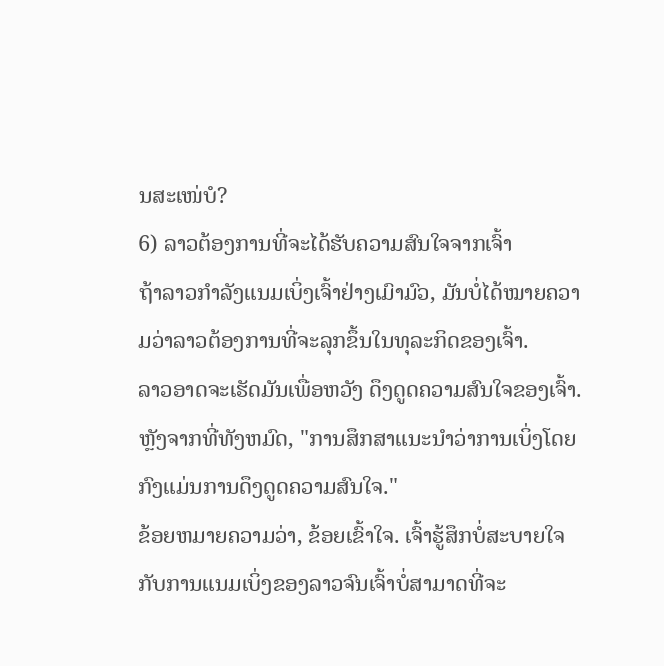ນສະເໜ່ບໍ?
6) ລາວຕ້ອງການທີ່ຈະໄດ້ຮັບຄວາມສົນໃຈຈາກເຈົ້າ
ຖ້າລາວກຳລັງແນມເບິ່ງເຈົ້າຢ່າງເມົາມົວ, ມັນບໍ່ໄດ້ໝາຍຄວາມວ່າລາວຕ້ອງການທີ່ຈະລຸກຂຶ້ນໃນທຸລະກິດຂອງເຈົ້າ.
ລາວອາດຈະເຮັດມັນເພື່ອຫວັງ ດຶງດູດຄວາມສົນໃຈຂອງເຈົ້າ.
ຫຼັງຈາກທີ່ທັງຫມົດ, "ການສຶກສາແນະນໍາວ່າການເບິ່ງໂດຍກົງແມ່ນການດຶງດູດຄວາມສົນໃຈ."
ຂ້ອຍຫມາຍຄວາມວ່າ, ຂ້ອຍເຂົ້າໃຈ. ເຈົ້າຮູ້ສຶກບໍ່ສະບາຍໃຈກັບການແນມເບິ່ງຂອງລາວຈົນເຈົ້າບໍ່ສາມາດທີ່ຈະ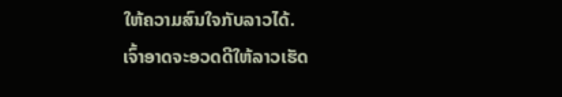ໃຫ້ຄວາມສົນໃຈກັບລາວໄດ້.
ເຈົ້າອາດຈະອວດດີໃຫ້ລາວເຮັດ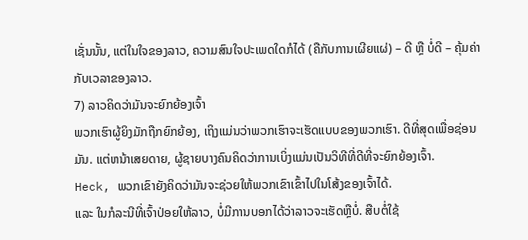ເຊັ່ນນັ້ນ, ແຕ່ໃນໃຈຂອງລາວ, ຄວາມສົນໃຈປະເພດໃດກໍໄດ້ (ຄືກັບການເຜີຍແຜ່) – ດີ ຫຼື ບໍ່ດີ – ຄຸ້ມຄ່າກັບເວລາຂອງລາວ.
7) ລາວຄິດວ່າມັນຈະຍົກຍ້ອງເຈົ້າ
ພວກເຮົາຜູ້ຍິງມັກຖືກຍົກຍ້ອງ, ເຖິງແມ່ນວ່າພວກເຮົາຈະເຮັດແບບຂອງພວກເຮົາ. ດີທີ່ສຸດເພື່ອຊ່ອນມັນ. ແຕ່ຫນ້າເສຍດາຍ, ຜູ້ຊາຍບາງຄົນຄິດວ່າການເບິ່ງແມ່ນເປັນວິທີທີ່ດີທີ່ຈະຍົກຍ້ອງເຈົ້າ.
Heck, ພວກເຂົາຍັງຄິດວ່າມັນຈະຊ່ວຍໃຫ້ພວກເຂົາເຂົ້າໄປໃນໂສ້ງຂອງເຈົ້າໄດ້.
ແລະ ໃນກໍລະນີທີ່ເຈົ້າປ່ອຍໃຫ້ລາວ, ບໍ່ມີການບອກໄດ້ວ່າລາວຈະເຮັດຫຼືບໍ່. ສືບຕໍ່ໃຊ້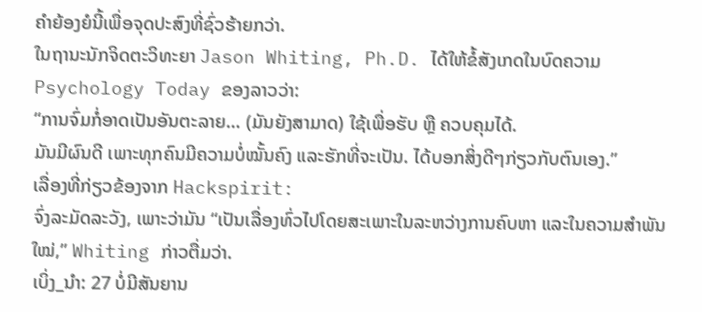ຄຳຍ້ອງຍໍນີ້ເພື່ອຈຸດປະສົງທີ່ຊົ່ວຮ້າຍກວ່າ.
ໃນຖານະນັກຈິດຕະວິທະຍາ Jason Whiting, Ph.D. ໄດ້ໃຫ້ຂໍ້ສັງເກດໃນບົດຄວາມ Psychology Today ຂອງລາວວ່າ:
“ການຈົ່ມກໍ່ອາດເປັນອັນຕະລາຍ… (ມັນຍັງສາມາດ) ໃຊ້ເພື່ອຮັບ ຫຼື ຄວບຄຸມໄດ້.
ມັນມີຜົນດີ ເພາະທຸກຄົນມີຄວາມບໍ່ໝັ້ນຄົງ ແລະຮັກທີ່ຈະເປັນ. ໄດ້ບອກສິ່ງດີໆກ່ຽວກັບຕົນເອງ.”
ເລື່ອງທີ່ກ່ຽວຂ້ອງຈາກ Hackspirit:
ຈົ່ງລະມັດລະວັງ, ເພາະວ່າມັນ “ເປັນເລື່ອງທົ່ວໄປໂດຍສະເພາະໃນລະຫວ່າງການຄົບຫາ ແລະໃນຄວາມສຳພັນໃໝ່,” Whiting ກ່າວຕື່ມວ່າ.
ເບິ່ງ_ນຳ: 27 ບໍ່ມີສັນຍານ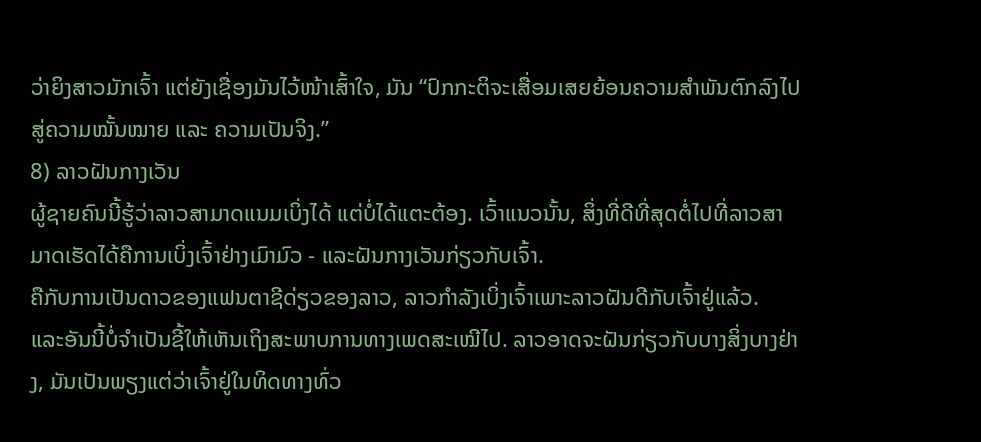ວ່າຍິງສາວມັກເຈົ້າ ແຕ່ຍັງເຊື່ອງມັນໄວ້ໜ້າເສົ້າໃຈ, ມັນ “ປົກກະຕິຈະເສື່ອມເສຍຍ້ອນຄວາມສຳພັນຕົກລົງໄປສູ່ຄວາມໝັ້ນໝາຍ ແລະ ຄວາມເປັນຈິງ.”
8) ລາວຝັນກາງເວັນ
ຜູ້ຊາຍຄົນນີ້ຮູ້ວ່າລາວສາມາດແນມເບິ່ງໄດ້ ແຕ່ບໍ່ໄດ້ແຕະຕ້ອງ. ເວົ້າແນວນັ້ນ, ສິ່ງທີ່ດີທີ່ສຸດຕໍ່ໄປທີ່ລາວສາມາດເຮັດໄດ້ຄືການເບິ່ງເຈົ້າຢ່າງເມົາມົວ - ແລະຝັນກາງເວັນກ່ຽວກັບເຈົ້າ.
ຄືກັບການເປັນດາວຂອງແຟນຕາຊີດ່ຽວຂອງລາວ, ລາວກຳລັງເບິ່ງເຈົ້າເພາະລາວຝັນດີກັບເຈົ້າຢູ່ແລ້ວ.
ແລະອັນນີ້ບໍ່ຈໍາເປັນຊີ້ໃຫ້ເຫັນເຖິງສະພາບການທາງເພດສະເໝີໄປ. ລາວອາດຈະຝັນກ່ຽວກັບບາງສິ່ງບາງຢ່າງ, ມັນເປັນພຽງແຕ່ວ່າເຈົ້າຢູ່ໃນທິດທາງທົ່ວ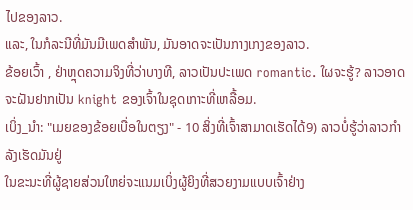ໄປຂອງລາວ.
ແລະ, ໃນກໍລະນີທີ່ມັນມີເພດສໍາພັນ, ມັນອາດຈະເປັນກາງເກງຂອງລາວ.
ຂ້ອຍເວົ້າ , ຢ່າຫຼຸດຄວາມຈິງທີ່ວ່າບາງທີ, ລາວເປັນປະເພດ romantic. ໃຜຈະຮູ້? ລາວອາດຈະຝັນຢາກເປັນ knight ຂອງເຈົ້າໃນຊຸດເກາະທີ່ເຫລື້ອມ.
ເບິ່ງ_ນຳ: "ເມຍຂອງຂ້ອຍເບື່ອໃນຕຽງ" - 10 ສິ່ງທີ່ເຈົ້າສາມາດເຮັດໄດ້9) ລາວບໍ່ຮູ້ວ່າລາວກຳລັງເຮັດມັນຢູ່
ໃນຂະນະທີ່ຜູ້ຊາຍສ່ວນໃຫຍ່ຈະແນມເບິ່ງຜູ້ຍິງທີ່ສວຍງາມແບບເຈົ້າຢ່າງ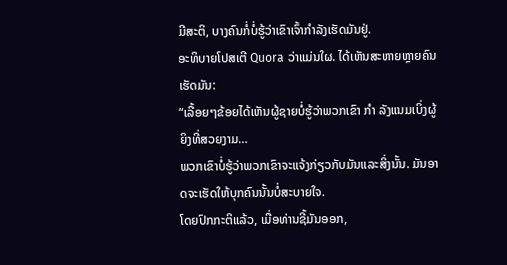ມີສະຕິ, ບາງຄົນກໍ່ບໍ່ຮູ້ວ່າເຂົາເຈົ້າກຳລັງເຮັດມັນຢູ່.
ອະທິບາຍໂປສເຕີ Quora ວ່າແມ່ນໃຜ. ໄດ້ເຫັນສະຫາຍຫຼາຍຄົນເຮັດມັນ:
“ເລື້ອຍໆຂ້ອຍໄດ້ເຫັນຜູ້ຊາຍບໍ່ຮູ້ວ່າພວກເຂົາ ກຳ ລັງແນມເບິ່ງຜູ້ຍິງທີ່ສວຍງາມ…
ພວກເຂົາບໍ່ຮູ້ວ່າພວກເຂົາຈະແຈ້ງກ່ຽວກັບມັນແລະສິ່ງນັ້ນ. ມັນອາດຈະເຮັດໃຫ້ບຸກຄົນນັ້ນບໍ່ສະບາຍໃຈ.
ໂດຍປົກກະຕິແລ້ວ, ເມື່ອທ່ານຊີ້ມັນອອກ,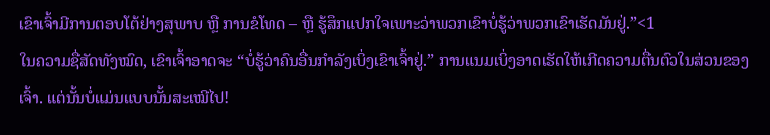ເຂົາເຈົ້າມີການຕອບໂຕ້ຢ່າງສຸພາບ ຫຼື ການຂໍໂທດ – ຫຼື ຮູ້ສຶກແປກໃຈເພາະວ່າພວກເຂົາບໍ່ຮູ້ວ່າພວກເຂົາເຮັດມັນຢູ່.”<1
ໃນຄວາມຊື່ສັດທັງໝົດ, ເຂົາເຈົ້າອາດຈະ “ບໍ່ຮູ້ວ່າຄົນອື່ນກຳລັງເບິ່ງເຂົາເຈົ້າຢູ່.” ການແນມເບິ່ງອາດເຮັດໃຫ້ເກີດຄວາມຕື່ນຕົວໃນສ່ວນຂອງເຈົ້າ. ແຕ່ນັ້ນບໍ່ແມ່ນແບບນັ້ນສະເໝີໄປ!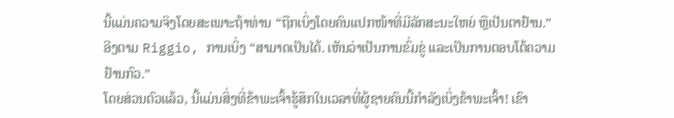ນີ້ແມ່ນຄວາມຈິງໂດຍສະເພາະຖ້າທ່ານ “ຖືກເບິ່ງໂດຍຄົນແປກໜ້າທີ່ມີລັກສະນະໃຫຍ່ ຫຼືເປັນຕາຢ້ານ.”
ອີງຕາມ Riggio, ການເບິ່ງ “ສາມາດເປັນໄດ້. ເຫັນວ່າເປັນການຂົ່ມຂູ່ ແລະເປັນການຕອບໂຕ້ຄວາມຢ້ານກົວ.”
ໂດຍສ່ວນຕົວແລ້ວ, ນີ້ແມ່ນສິ່ງທີ່ຂ້າພະເຈົ້າຮູ້ສຶກໃນເວລາທີ່ຜູ້ຊາຍຄົນນີ້ກໍາລັງເບິ່ງຂ້າພະເຈົ້າ! ເຂົາ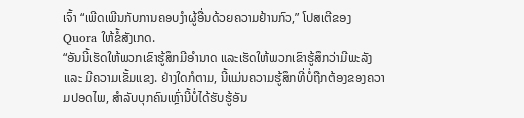ເຈົ້າ “ເພີດເພີນກັບການຄອບງຳຜູ້ອື່ນດ້ວຍຄວາມຢ້ານກົວ,” ໂປສເຕີຂອງ Quora ໃຫ້ຂໍ້ສັງເກດ.
“ອັນນີ້ເຮັດໃຫ້ພວກເຂົາຮູ້ສຶກມີອຳນາດ ແລະເຮັດໃຫ້ພວກເຂົາຮູ້ສຶກວ່າມີພະລັງ ແລະ ມີຄວາມເຂັ້ມແຂງ. ຢ່າງໃດກໍຕາມ, ນີ້ແມ່ນຄວາມຮູ້ສຶກທີ່ບໍ່ຖືກຕ້ອງຂອງຄວາມປອດໄພ, ສໍາລັບບຸກຄົນເຫຼົ່ານີ້ບໍ່ໄດ້ຮັບຮູ້ອັນ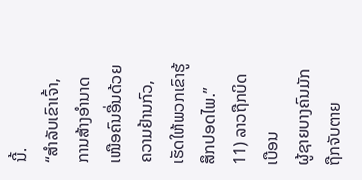ນີ້.
“ສຳລັບເຂົາເຈົ້າ, ການສ້າງອຳນາດເໜືອຄົນອື່ນດ້ວຍຄວາມຢ້ານກົວ, ເຮັດໃຫ້ພວກເຂົາຮູ້ສຶກປອດໄພ.”
11) ລາວຖືກບິດເບືອນ
ຜູ້ຊາຍບາງຄົນມັກຖືກຈັບຕາຍ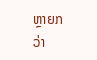ຫຼາຍກວ່າ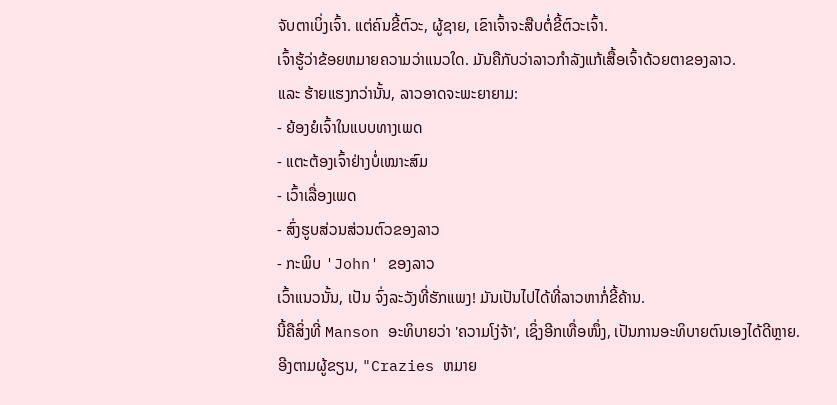ຈັບຕາເບິ່ງເຈົ້າ. ແຕ່ຄົນຂີ້ຕົວະ, ຜູ້ຊາຍ, ເຂົາເຈົ້າຈະສືບຕໍ່ຂີ້ຕົວະເຈົ້າ.
ເຈົ້າຮູ້ວ່າຂ້ອຍຫມາຍຄວາມວ່າແນວໃດ. ມັນຄືກັບວ່າລາວກຳລັງແກ້ເສື້ອເຈົ້າດ້ວຍຕາຂອງລາວ.
ແລະ ຮ້າຍແຮງກວ່ານັ້ນ, ລາວອາດຈະພະຍາຍາມ:
- ຍ້ອງຍໍເຈົ້າໃນແບບທາງເພດ
- ແຕະຕ້ອງເຈົ້າຢ່າງບໍ່ເໝາະສົມ
- ເວົ້າເລື່ອງເພດ
- ສົ່ງຮູບສ່ວນສ່ວນຕົວຂອງລາວ
- ກະພິບ 'John' ຂອງລາວ
ເວົ້າແນວນັ້ນ, ເປັນ ຈົ່ງລະວັງທີ່ຮັກແພງ! ມັນເປັນໄປໄດ້ທີ່ລາວຫາກໍ່ຂີ້ຄ້ານ.
ນີ້ຄືສິ່ງທີ່ Manson ອະທິບາຍວ່າ 'ຄວາມໂງ່ຈ້າ', ເຊິ່ງອີກເທື່ອໜຶ່ງ, ເປັນການອະທິບາຍຕົນເອງໄດ້ດີຫຼາຍ.
ອີງຕາມຜູ້ຂຽນ, "Crazies ຫມາຍ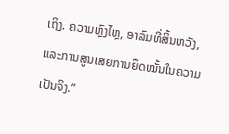ເຖິງ. ຄວາມຫຼົງໄຫຼ, ອາລົມທີ່ສິ້ນຫວັງ, ແລະການສູນເສຍການຍຶດໝັ້ນໃນຄວາມເປັນຈິງ.”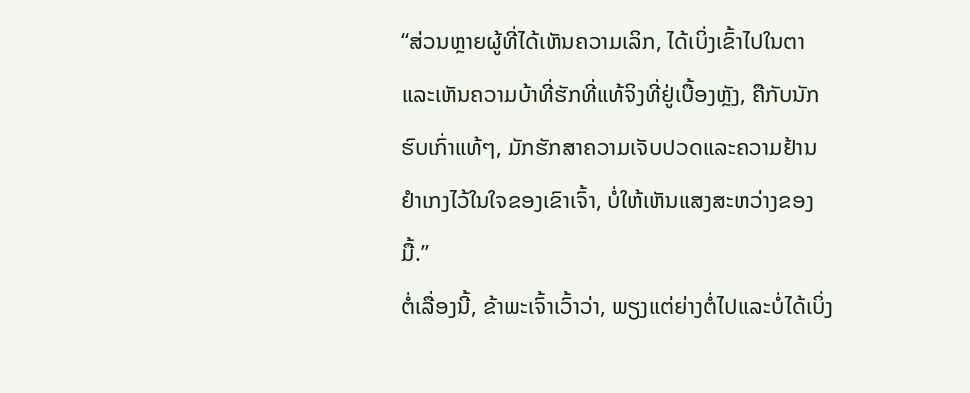“ສ່ວນຫຼາຍຜູ້ທີ່ໄດ້ເຫັນຄວາມເລິກ, ໄດ້ເບິ່ງເຂົ້າໄປໃນຕາແລະເຫັນຄວາມບ້າທີ່ຮັກທີ່ແທ້ຈິງທີ່ຢູ່ເບື້ອງຫຼັງ, ຄືກັບນັກຮົບເກົ່າແທ້ໆ, ມັກຮັກສາຄວາມເຈັບປວດແລະຄວາມຢ້ານຢຳເກງໄວ້ໃນໃຈຂອງເຂົາເຈົ້າ, ບໍ່ໃຫ້ເຫັນແສງສະຫວ່າງຂອງມື້.”
ຕໍ່ເລື່ອງນີ້, ຂ້າພະເຈົ້າເວົ້າວ່າ, ພຽງແຕ່ຍ່າງຕໍ່ໄປແລະບໍ່ໄດ້ເບິ່ງ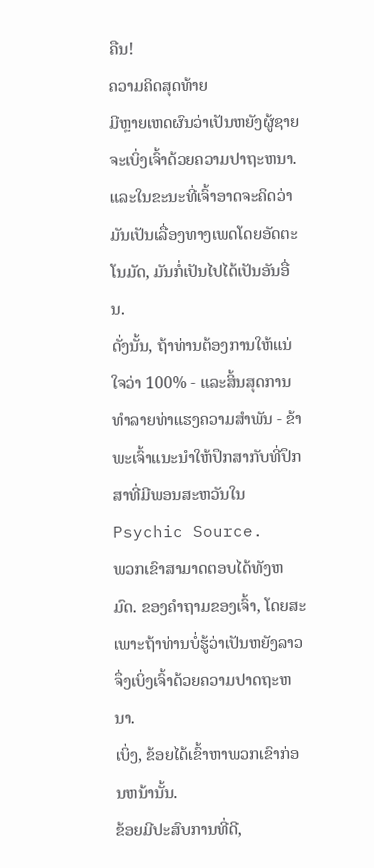ຄືນ!
ຄວາມຄິດສຸດທ້າຍ
ມີຫຼາຍເຫດຜົນວ່າເປັນຫຍັງຜູ້ຊາຍຈະເບິ່ງເຈົ້າດ້ວຍຄວາມປາຖະຫນາ. ແລະໃນຂະນະທີ່ເຈົ້າອາດຈະຄິດວ່າມັນເປັນເລື່ອງທາງເພດໂດຍອັດຕະໂນມັດ, ມັນກໍ່ເປັນໄປໄດ້ເປັນອັນອື່ນ.
ດັ່ງນັ້ນ, ຖ້າທ່ານຕ້ອງການໃຫ້ແນ່ໃຈວ່າ 100% - ແລະສິ້ນສຸດການທໍາລາຍທ່າແຮງຄວາມສໍາພັນ - ຂ້າພະເຈົ້າແນະນໍາໃຫ້ປຶກສາກັບທີ່ປຶກສາທີ່ມີພອນສະຫວັນໃນ Psychic Source.
ພວກເຂົາສາມາດຕອບໄດ້ທັງຫມົດ. ຂອງຄໍາຖາມຂອງເຈົ້າ, ໂດຍສະເພາະຖ້າທ່ານບໍ່ຮູ້ວ່າເປັນຫຍັງລາວຈຶ່ງເບິ່ງເຈົ້າດ້ວຍຄວາມປາດຖະຫນາ.
ເບິ່ງ, ຂ້ອຍໄດ້ເຂົ້າຫາພວກເຂົາກ່ອນຫນ້ານັ້ນ.
ຂ້ອຍມີປະສົບການທີ່ດີ,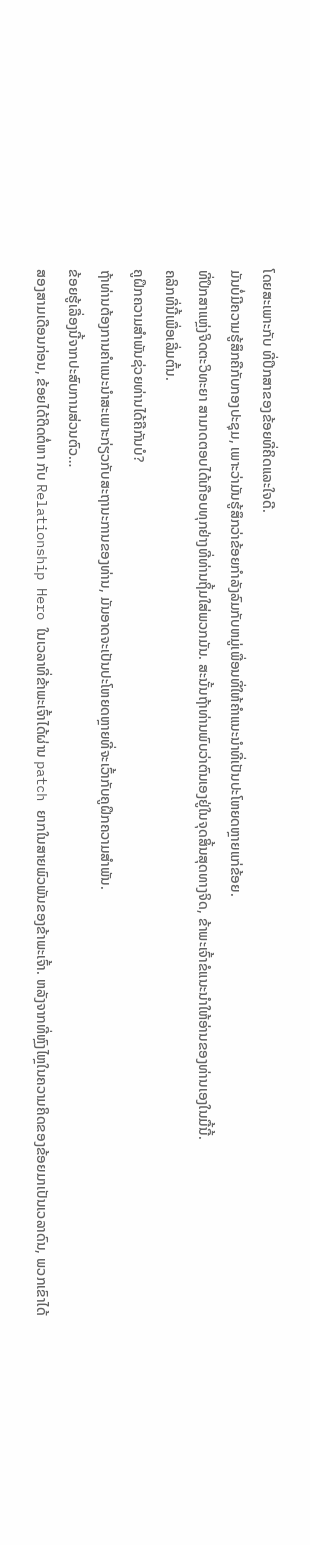ໂດຍສະເພາະກັບ ທີ່ປຶກສາຂອງຂ້ອຍທີ່ຄິດແລະໃຈດີ.
ມັນບໍ່ມີຄວາມຮູ້ສຶກຄືກັບກອງປະຊຸມ, ເພາະວ່າມັນຮູ້ສຶກວ່າຂ້ອຍກໍາລັງລົມກັບຫມູ່ເພື່ອນທີ່ໃຫ້ຄໍາແນະນໍາທີ່ເປັນປະໂຫຍດຫຼາຍແກ່ຂ້ອຍ.
ທີ່ປຶກສາແຫຼ່ງຈິດຕະວິທະຍາ ສາມາດຕອບໄດ້ເກືອບທຸກຢ່າງທີ່ທ່ານຖິ້ມໃສ່ພວກມັນ. ສະນັ້ນຖ້າທ່ານພົບວ່າຕົນເອງຢູ່ໃນຈຸດສິ້ນສຸດທາງຈິດ, ຂ້າພະເຈົ້າຂໍແນະນໍາໃຫ້ອ່ານຂອງທ່ານເອງໃນມື້ນີ້.
ຄລິກທີ່ນີ້ເພື່ອເລີ່ມຕົ້ນ.
ຄູຝຶກຄວາມສຳພັນຊ່ວຍທ່ານໄດ້ຄືກັນບໍ?
ຖ້າທ່ານຕ້ອງການຄໍາແນະນໍາສະເພາະກ່ຽວກັບສະຖານະການຂອງທ່ານ, ມັນອາດຈະເປັນປະໂຫຍດຫຼາຍທີ່ຈະເວົ້າກັບຄູຝຶກຄວາມສຳພັນ.
ຂ້ອຍຮູ້ເລື່ອງນີ້ຈາກປະສົບການສ່ວນຕົວ…
ສອງສາມເດືອນກ່ອນ, ຂ້ອຍໄດ້ຕິດຕໍ່ຫາ ກັບ Relationship Hero ໃນເວລາທີ່ຂ້າພະເຈົ້າໄດ້ຜ່ານ patch ຍາກໃນສາຍພົວພັນຂອງຂ້າພະເຈົ້າ. ຫລັງຈາກທີ່ຫຼົງໄຫຼໃນຄວາມຄິດຂອງຂ້ອຍມາເປັນເວລາດົນ, ພວກເຂົາໄດ້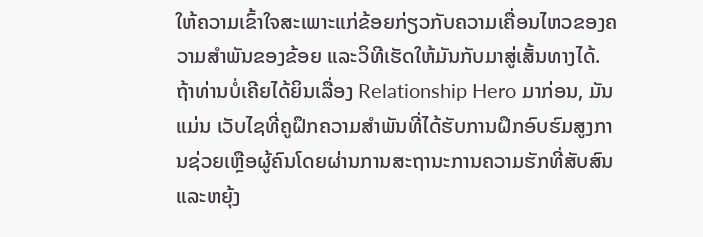ໃຫ້ຄວາມເຂົ້າໃຈສະເພາະແກ່ຂ້ອຍກ່ຽວກັບຄວາມເຄື່ອນໄຫວຂອງຄວາມສຳພັນຂອງຂ້ອຍ ແລະວິທີເຮັດໃຫ້ມັນກັບມາສູ່ເສັ້ນທາງໄດ້.
ຖ້າທ່ານບໍ່ເຄີຍໄດ້ຍິນເລື່ອງ Relationship Hero ມາກ່ອນ, ມັນແມ່ນ ເວັບໄຊທີ່ຄູຝຶກຄວາມສໍາພັນທີ່ໄດ້ຮັບການຝຶກອົບຮົມສູງການຊ່ວຍເຫຼືອຜູ້ຄົນໂດຍຜ່ານການສະຖານະການຄວາມຮັກທີ່ສັບສົນແລະຫຍຸ້ງ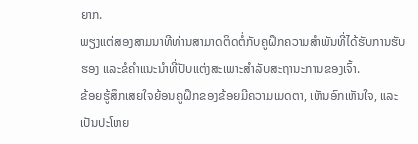ຍາກ.
ພຽງແຕ່ສອງສາມນາທີທ່ານສາມາດຕິດຕໍ່ກັບຄູຝຶກຄວາມສຳພັນທີ່ໄດ້ຮັບການຮັບຮອງ ແລະຂໍຄຳແນະນຳທີ່ປັບແຕ່ງສະເພາະສຳລັບສະຖານະການຂອງເຈົ້າ.
ຂ້ອຍຮູ້ສຶກເສຍໃຈຍ້ອນຄູຝຶກຂອງຂ້ອຍມີຄວາມເມດຕາ, ເຫັນອົກເຫັນໃຈ, ແລະເປັນປະໂຫຍ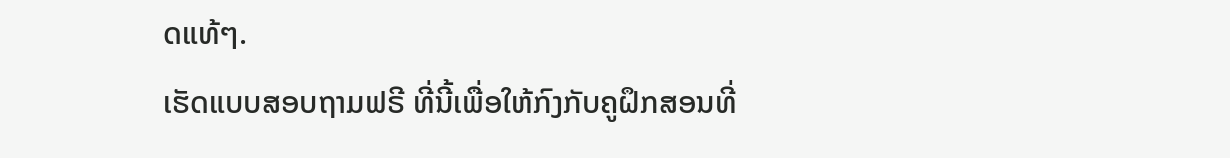ດແທ້ໆ.
ເຮັດແບບສອບຖາມຟຣີ ທີ່ນີ້ເພື່ອໃຫ້ກົງກັບຄູຝຶກສອນທີ່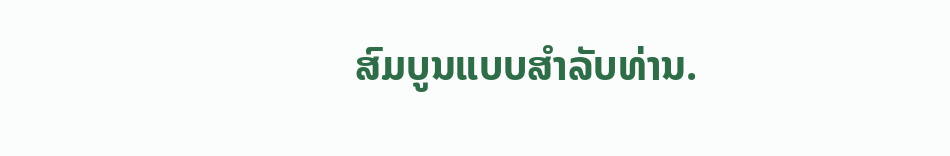ສົມບູນແບບສໍາລັບທ່ານ.